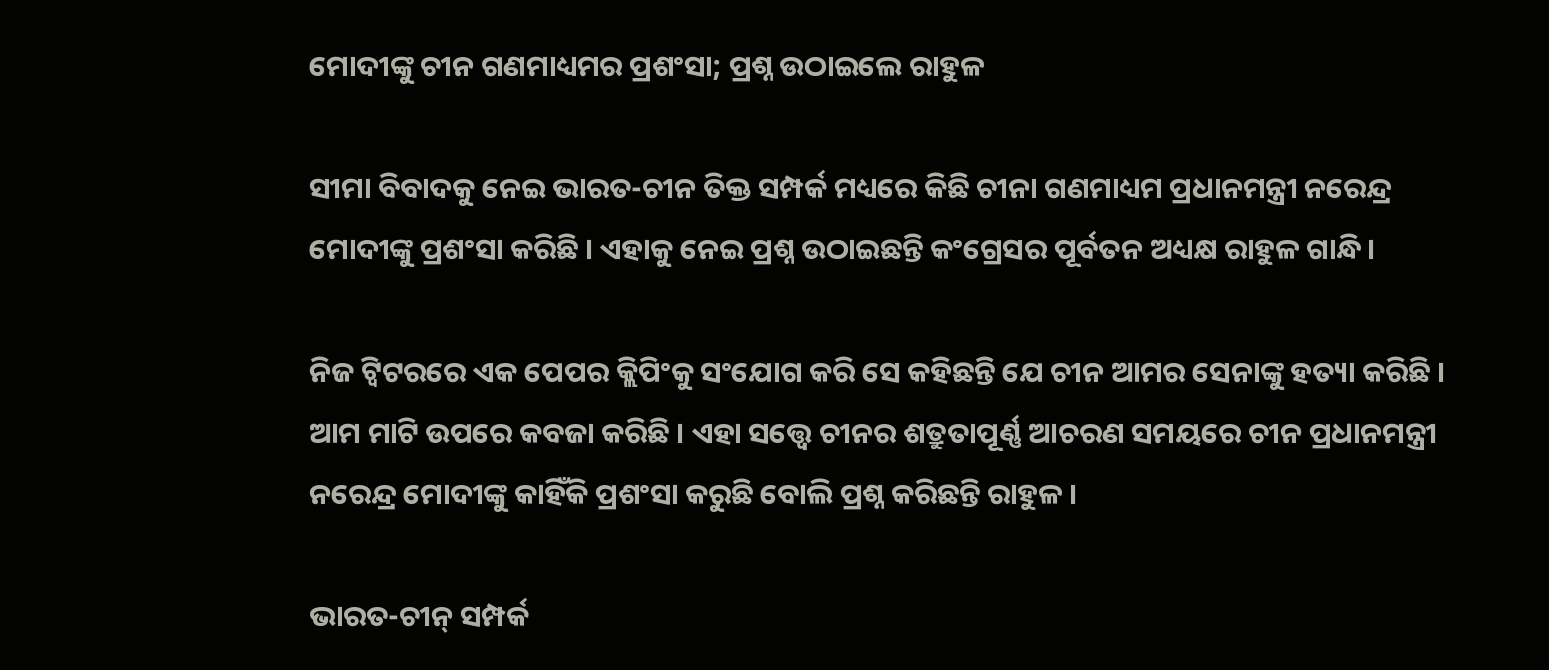ମୋଦୀଙ୍କୁ ଚୀନ ଗଣମାଧ୍ୟମର ପ୍ରଶଂସା; ପ୍ରଶ୍ନ ଉଠାଇଲେ ରାହୁଳ

ସୀମା ବିବାଦକୁ ନେଇ ଭାରତ-ଚୀନ ତିକ୍ତ ସମ୍ପର୍କ ମଧ୍ୟରେ କିଛି ଚୀନା ଗଣମାଧ୍ୟମ ପ୍ରଧାନମନ୍ତ୍ରୀ ନରେନ୍ଦ୍ର ମୋଦୀଙ୍କୁ ପ୍ରଶଂସା କରିଛି । ଏହାକୁ ନେଇ ପ୍ରଶ୍ନ ଉଠାଇଛନ୍ତି କଂଗ୍ରେସର ପୂର୍ବତନ ଅଧ୍ୟକ୍ଷ ରାହୁଳ ଗାନ୍ଧି ।

ନିଜ ଟ୍ବିଟରରେ ଏକ ପେପର କ୍ଲିପିଂକୁ ସଂଯୋଗ କରି ସେ କହିଛନ୍ତି ଯେ ଚୀନ ଆମର ସେନାଙ୍କୁ ହତ୍ୟା କରିଛି । ଆମ ମାଟି ଉପରେ କବଜା କରିଛି । ଏହା ସତ୍ତ୍ବେ ଚୀନର ଶତ୍ରୁତାପୂର୍ଣ୍ଣ ଆଚରଣ ସମୟରେ ଚୀନ ପ୍ରଧାନମନ୍ତ୍ରୀ ନରେନ୍ଦ୍ର ମୋଦୀଙ୍କୁ କାହିଁକି ପ୍ରଶଂସା କରୁଛି ବୋଲି ପ୍ରଶ୍ନ କରିଛନ୍ତି ରାହୁଳ ।

ଭାରତ-ଚୀନ୍ ସମ୍ପର୍କ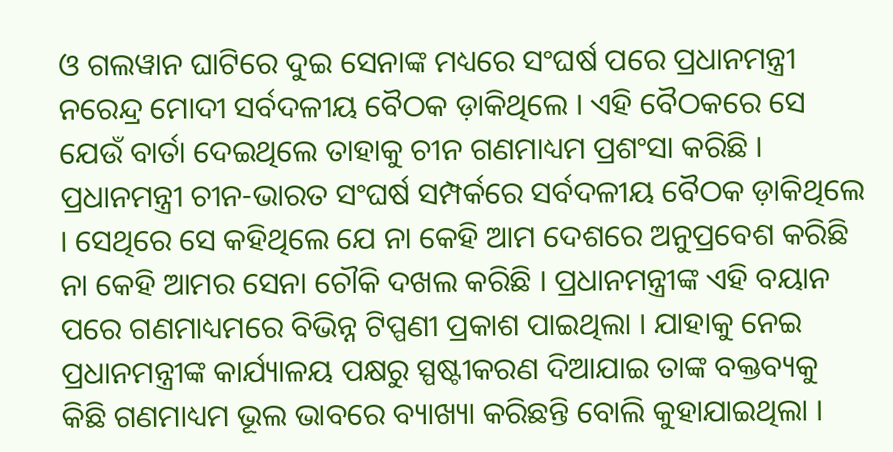ଓ ଗଲୱାନ ଘାଟିରେ ଦୁଇ ସେନାଙ୍କ ମଧ୍ୟରେ ସଂଘର୍ଷ ପରେ ପ୍ରଧାନମନ୍ତ୍ରୀ ନରେନ୍ଦ୍ର ମୋଦୀ ସର୍ବଦଳୀୟ ବୈଠକ ଡ଼ାକିଥିଲେ । ଏହି ବୈଠକରେ ସେ ଯେଉଁ ବାର୍ତା ଦେଇଥିଲେ ତାହାକୁ ଚୀନ ଗଣମାଧ୍ୟମ ପ୍ରଶଂସା କରିଛି । ପ୍ରଧାନମନ୍ତ୍ରୀ ଚୀନ-ଭାରତ ସଂଘର୍ଷ ସମ୍ପର୍କରେ ସର୍ବଦଳୀୟ ବୈଠକ ଡ଼ାକିଥିଲେ । ସେଥିରେ ସେ କହିଥିଲେ ଯେ ନା କେହି ଆମ ଦେଶରେ ଅନୁପ୍ରବେଶ କରିଛି ନା କେହି ଆମର ସେନା ଚୌକି ଦଖଲ କରିଛି । ପ୍ରଧାନମନ୍ତ୍ରୀଙ୍କ ଏହି ବୟାନ ପରେ ଗଣମାଧ୍ୟମରେ ବିଭିନ୍ନ ଟିପ୍ପଣୀ ପ୍ରକାଶ ପାଇଥିଲା । ଯାହାକୁ ନେଇ ପ୍ରଧାନମନ୍ତ୍ରୀଙ୍କ କାର୍ଯ୍ୟାଳୟ ପକ୍ଷରୁ ସ୍ପଷ୍ଟୀକରଣ ଦିଆଯାଇ ତାଙ୍କ ବକ୍ତବ୍ୟକୁ କିଛି ଗଣମାଧ୍ୟମ ଭୂଲ ଭାବରେ ବ୍ୟାଖ୍ୟା କରିଛନ୍ତି ବୋଲି କୁହାଯାଇଥିଲା ।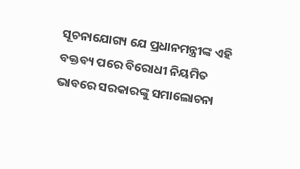ସୂଚନାଯୋଗ୍ୟ ‌ଯେ ପ୍ରଧାନମନ୍ତ୍ରୀଙ୍କ ଏହି ବକ୍ତବ୍ୟ ପରେ ବିରୋଧୀ ନିୟମିତ ଭାବରେ ସରକାରଙ୍କୁ ସମାଲୋଚନା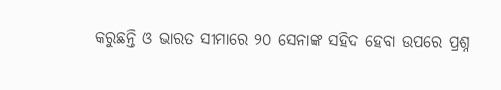କରୁଛନ୍ତି ଓ ଭାରତ ସୀମାରେ ୨୦ ସେନାଙ୍କ ସହିଦ ହେବା ଉପରେ ପ୍ରଶ୍ନ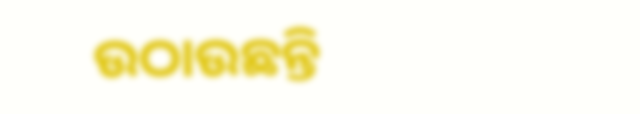ଉଠାଉଛନ୍ତି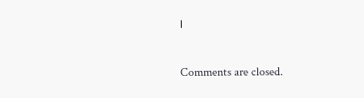।

Comments are closed.